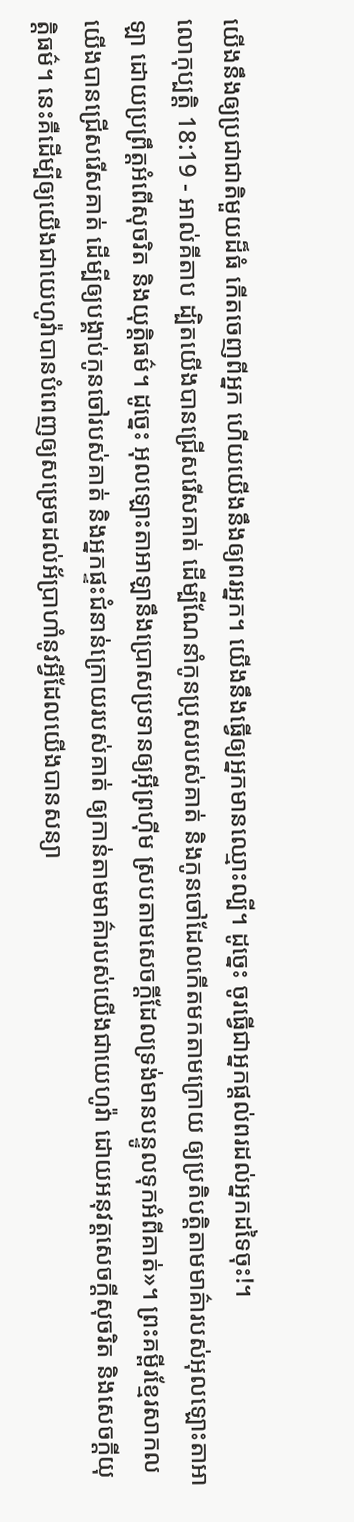យើងនឹងឲ្យប្រជាជាតិមួយដ៏ធំ កើតចេញពីអ្នក ហើយយើងនឹងឲ្យពរអ្នក។ យើងនឹងធ្វើឲ្យអ្នកមានឈ្មោះល្បី។ ដូច្នេះ ចូរធ្វើជាអ្នកផ្តល់ពរដល់អ្នកដទៃចុះ!។
លោកុប្បត្តិ 18:19 - អាល់គីតាប ដ្បិតយើងបានជ្រើសរើសគាត់ ដើម្បីណែនាំកូនប្រុសរបស់គាត់ និងកូនចៅដែលកើតមកតាមក្រោយ ឲ្យប្រតិបត្តិតាមមាគ៌ារបស់អុលឡោះតាអាឡា ដោយប្រព្រឹត្តអំពើសុចរិត និងយុត្តិធម៌។ ដូច្នេះ អុលឡោះតាអាឡានឹងប្រោសប្រទានឲ្យអ៊ីព្រហ៊ីម ស្របតាមសេចក្តីដែលទ្រង់មានបន្ទូលទុកអំពីគាត់»។ ព្រះគម្ពីរខ្មែរសាកល យើងបានជ្រើសរើសគាត់ ដើម្បីឲ្យបង្គាប់កូនចៅរបស់គាត់ និងអ្នកផ្ទះជំនាន់ក្រោយរបស់គាត់ ឲ្យកាន់តាមមាគ៌ារបស់យើងជាយេហូវ៉ា ដោយអនុវត្តសេចក្ដីសុចរិត និងសេចក្ដីយុត្តិធម៌។ នេះគឺដើម្បីឲ្យយើងជាយេហូវ៉ាបានបំពេញឲ្យសម្រេចដល់អ័ប្រាហាំនូវអ្វីដែលយើងបានសន្យា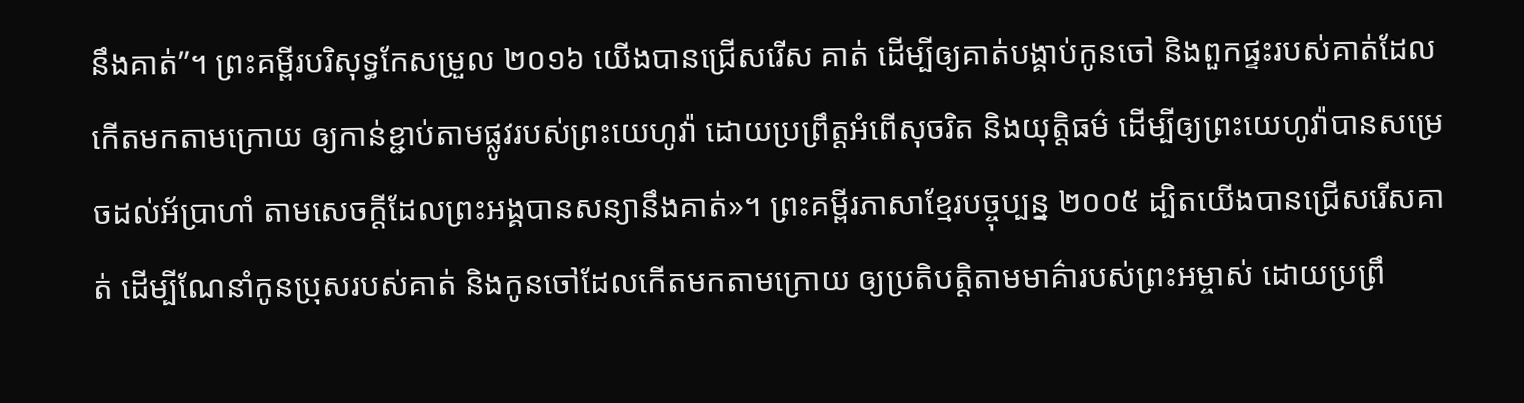នឹងគាត់”។ ព្រះគម្ពីរបរិសុទ្ធកែសម្រួល ២០១៦ យើងបានជ្រើសរើស គាត់ ដើម្បីឲ្យគាត់បង្គាប់កូនចៅ និងពួកផ្ទះរបស់គាត់ដែលកើតមកតាមក្រោយ ឲ្យកាន់ខ្ជាប់តាមផ្លូវរបស់ព្រះយេហូវ៉ា ដោយប្រព្រឹត្តអំពើសុចរិត និងយុត្តិធម៌ ដើម្បីឲ្យព្រះយេហូវ៉ាបានសម្រេចដល់អ័ប្រាហាំ តាមសេចក្ដីដែលព្រះអង្គបានសន្យានឹងគាត់»។ ព្រះគម្ពីរភាសាខ្មែរបច្ចុប្បន្ន ២០០៥ ដ្បិតយើងបានជ្រើសរើសគាត់ ដើម្បីណែនាំកូនប្រុសរបស់គាត់ និងកូនចៅដែលកើតមកតាមក្រោយ ឲ្យប្រតិបត្តិតាមមាគ៌ារបស់ព្រះអម្ចាស់ ដោយប្រព្រឹ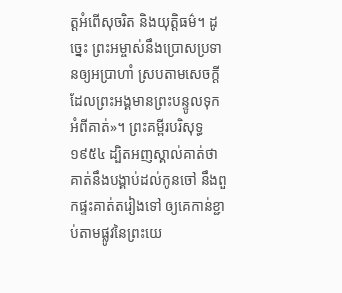ត្តអំពើសុចរិត និងយុត្តិធម៌។ ដូច្នេះ ព្រះអម្ចាស់នឹងប្រោសប្រទានឲ្យអប្រាហាំ ស្របតាមសេចក្ដីដែលព្រះអង្គមានព្រះបន្ទូលទុកអំពីគាត់»។ ព្រះគម្ពីរបរិសុទ្ធ ១៩៥៤ ដ្បិតអញស្គាល់គាត់ថា គាត់នឹងបង្គាប់ដល់កូនចៅ នឹងពួកផ្ទះគាត់តរៀងទៅ ឲ្យគេកាន់ខ្ជាប់តាមផ្លូវនៃព្រះយេ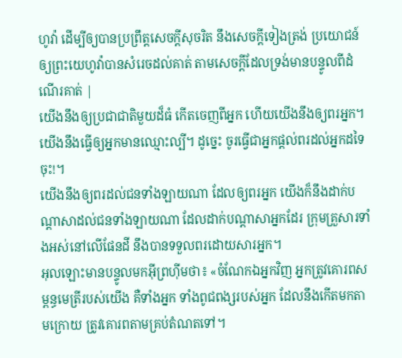ហូវ៉ា ដើម្បីឲ្យបានប្រព្រឹត្តសេចក្ដីសុចរិត នឹងសេចក្ដីទៀងត្រង់ ប្រយោជន៍ឲ្យព្រះយេហូវ៉ាបានសំរេចដល់គាត់ តាមសេចក្ដីដែលទ្រង់មានបន្ទូលពីដំណើរគាត់ |
យើងនឹងឲ្យប្រជាជាតិមួយដ៏ធំ កើតចេញពីអ្នក ហើយយើងនឹងឲ្យពរអ្នក។ យើងនឹងធ្វើឲ្យអ្នកមានឈ្មោះល្បី។ ដូច្នេះ ចូរធ្វើជាអ្នកផ្តល់ពរដល់អ្នកដទៃចុះ!។
យើងនឹងឲ្យពរដល់ជនទាំងឡាយណា ដែលឲ្យពរអ្នក យើងក៏នឹងដាក់បណ្តាសាដល់ជនទាំងឡាយណា ដែលដាក់បណ្តាសាអ្នកដែរ ក្រុមគ្រួសារទាំងអស់នៅលើផែនដី នឹងបានទទួលពរដោយសារអ្នក។
អុលឡោះមានបន្ទូលមកអ៊ីព្រហ៊ីមថា៖ «ចំណែកឯអ្នកវិញ អ្នកត្រូវគោរពសម្ពន្ធមេត្រីរបស់យើង គឺទាំងអ្នក ទាំងពូជពង្សរបស់អ្នក ដែលនឹងកើតមកតាមក្រោយ ត្រូវគោរពតាមគ្រប់តំណតទៅ។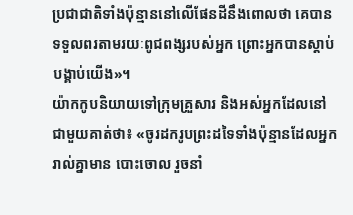ប្រជាជាតិទាំងប៉ុន្មាននៅលើផែនដីនឹងពោលថា គេបានទទួលពរតាមរយៈពូជពង្សរបស់អ្នក ព្រោះអ្នកបានស្តាប់បង្គាប់យើង»។
យ៉ាកកូបនិយាយទៅក្រុមគ្រួសារ និងអស់អ្នកដែលនៅជាមួយគាត់ថា៖ «ចូរដករូបព្រះដទៃទាំងប៉ុន្មានដែលអ្នករាល់គ្នាមាន បោះចោល រួចនាំ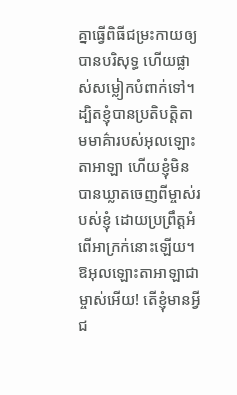គ្នាធ្វើពិធីជម្រះកាយឲ្យបានបរិសុទ្ធ ហើយផ្លាស់សម្លៀកបំពាក់ទៅ។
ដ្បិតខ្ញុំបានប្រតិបត្តិតាមមាគ៌ារបស់អុលឡោះតាអាឡា ហើយខ្ញុំមិនបានឃ្លាតចេញពីម្ចាស់របស់ខ្ញុំ ដោយប្រព្រឹត្តអំពើអាក្រក់នោះឡើយ។
ឱអុលឡោះតាអាឡាជាម្ចាស់អើយ! តើខ្ញុំមានអ្វីជ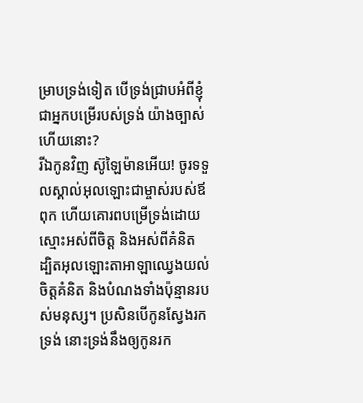ម្រាបទ្រង់ទៀត បើទ្រង់ជ្រាបអំពីខ្ញុំ ជាអ្នកបម្រើរបស់ទ្រង់ យ៉ាងច្បាស់ហើយនោះ?
រីឯកូនវិញ ស៊ូឡៃម៉ានអើយ! ចូរទទួលស្គាល់អុលឡោះជាម្ចាស់របស់ឪពុក ហើយគោរពបម្រើទ្រង់ដោយស្មោះអស់ពីចិត្ត និងអស់ពីគំនិត ដ្បិតអុលឡោះតាអាឡាឈ្វេងយល់ចិត្តគំនិត និងបំណងទាំងប៉ុន្មានរបស់មនុស្ស។ ប្រសិនបើកូនស្វែងរកទ្រង់ នោះទ្រង់នឹងឲ្យកូនរក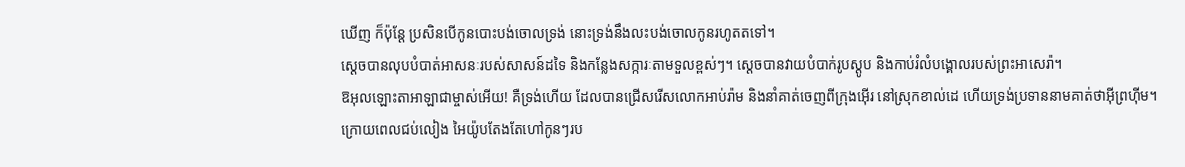ឃើញ ក៏ប៉ុន្តែ ប្រសិនបើកូនបោះបង់ចោលទ្រង់ នោះទ្រង់នឹងលះបង់ចោលកូនរហូតតទៅ។
ស្តេចបានលុបបំបាត់អាសនៈរបស់សាសន៍ដទៃ និងកន្លែងសក្ការៈតាមទួលខ្ពស់ៗ។ ស្តេចបានវាយបំបាក់រូបស្តូប និងកាប់រំលំបង្គោលរបស់ព្រះអាសេរ៉ា។
ឱអុលឡោះតាអាឡាជាម្ចាស់អើយ! គឺទ្រង់ហើយ ដែលបានជ្រើសរើសលោកអាប់រ៉ាម និងនាំគាត់ចេញពីក្រុងអ៊ើរ នៅស្រុកខាល់ដេ ហើយទ្រង់ប្រទាននាមគាត់ថាអ៊ីព្រហ៊ីម។
ក្រោយពេលជប់លៀង អៃយ៉ូបតែងតែហៅកូនៗរប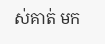ស់គាត់ មក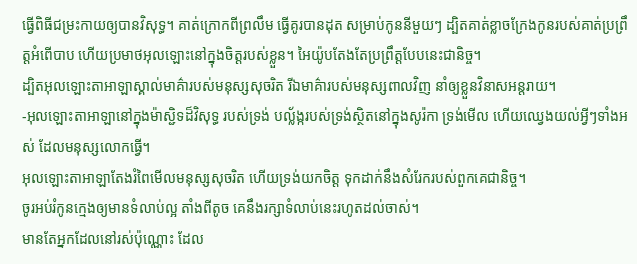ធ្វើពិធីជម្រះកាយឲ្យបានវិសុទ្ធ។ គាត់ក្រោកពីព្រលឹម ធ្វើគូរបានដុត សម្រាប់កូននីមួយៗ ដ្បិតគាត់ខ្លាចក្រែងកូនរបស់គាត់ប្រព្រឹត្តអំពើបាប ហើយប្រមាថអុលឡោះនៅក្នុងចិត្តរបស់ខ្លួន។ អៃយ៉ូបតែងតែប្រព្រឹត្តបែបនេះជានិច្ច។
ដ្បិតអុលឡោះតាអាឡាស្គាល់មាគ៌ារបស់មនុស្សសុចរិត រីឯមាគ៌ារបស់មនុស្សពាលវិញ នាំឲ្យខ្លួនវិនាសអន្តរាយ។
-អុលឡោះតាអាឡានៅក្នុងម៉ាស្ជិទដ៏វិសុទ្ធ របស់ទ្រង់ បល្ល័ង្ករបស់ទ្រង់ស្ថិតនៅក្នុងសូរ៉កា ទ្រង់មើល ហើយឈ្វេងយល់អ្វីៗទាំងអស់ ដែលមនុស្សលោកធ្វើ។
អុលឡោះតាអាឡាតែងរំពៃមើលមនុស្សសុចរិត ហើយទ្រង់យកចិត្ត ទុកដាក់នឹងសំរែករបស់ពួកគេជានិច្ច។
ចូរអប់រំកូនក្មេងឲ្យមានទំលាប់ល្អ តាំងពីតូច គេនឹងរក្សាទំលាប់នេះរហូតដល់ចាស់។
មានតែអ្នកដែលនៅរស់ប៉ុណ្ណោះ ដែល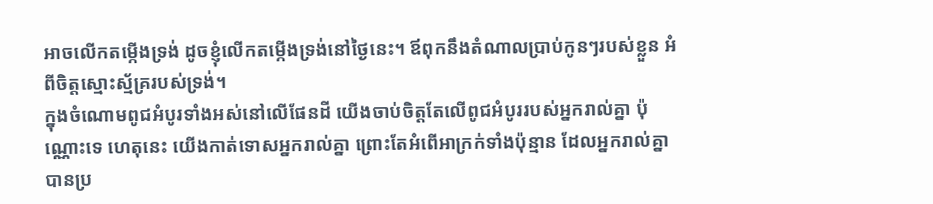អាចលើកតម្កើងទ្រង់ ដូចខ្ញុំលើកតម្កើងទ្រង់នៅថ្ងៃនេះ។ ឪពុកនឹងតំណាលប្រាប់កូនៗរបស់ខ្លួន អំពីចិត្តស្មោះស្ម័គ្ររបស់ទ្រង់។
ក្នុងចំណោមពូជអំបូរទាំងអស់នៅលើផែនដី យើងចាប់ចិត្តតែលើពូជអំបូររបស់អ្នករាល់គ្នា ប៉ុណ្ណោះទេ ហេតុនេះ យើងកាត់ទោសអ្នករាល់គ្នា ព្រោះតែអំពើអាក្រក់ទាំងប៉ុន្មាន ដែលអ្នករាល់គ្នាបានប្រ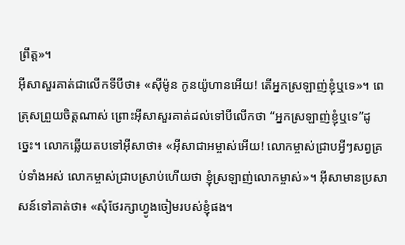ព្រឹត្ត»។
អ៊ីសាសួរគាត់ជាលើកទីបីថា៖ «ស៊ីម៉ូន កូនយ៉ូហានអើយ! តើអ្នកស្រឡាញ់ខ្ញុំឬទេ»។ ពេត្រុសព្រួយចិត្ដណាស់ ព្រោះអ៊ីសាសួរគាត់ដល់ទៅបីលើកថា “អ្នកស្រឡាញ់ខ្ញុំឬទេ”ដូច្នេះ។ លោកឆ្លើយតបទៅអ៊ីសាថា៖ «អ៊ីសាជាអម្ចាស់អើយ! លោកម្ចាស់ជ្រាបអ្វីៗសព្វគ្រប់ទាំងអស់ លោកម្ចាស់ជ្រាបស្រាប់ហើយថា ខ្ញុំស្រឡាញ់លោកម្ចាស់»។ អ៊ីសាមានប្រសាសន៍ទៅគាត់ថា៖ «សុំថែរក្សាហ្វូងចៀមរបស់ខ្ញុំផង។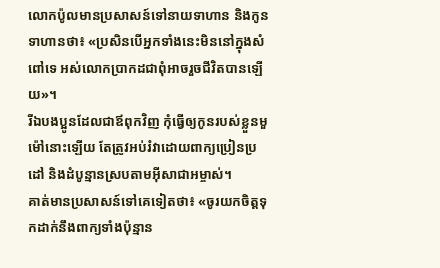លោកប៉ូលមានប្រសាសន៍ទៅនាយទាហាន និងកូនទាហានថា៖ «ប្រសិនបើអ្នកទាំងនេះមិននៅក្នុងសំពៅទេ អស់លោកប្រាកដជាពុំអាចរួចជីវិតបានឡើយ»។
រីឯបងប្អូនដែលជាឪពុកវិញ កុំធ្វើឲ្យកូនរបស់ខ្លួនមួម៉ៅនោះឡើយ តែត្រូវអប់រំវាដោយពាក្យប្រៀនប្រដៅ និងដំបូន្មានស្របតាមអ៊ីសាជាអម្ចាស់។
គាត់មានប្រសាសន៍ទៅគេទៀតថា៖ «ចូរយកចិត្តទុកដាក់នឹងពាក្យទាំងប៉ុន្មាន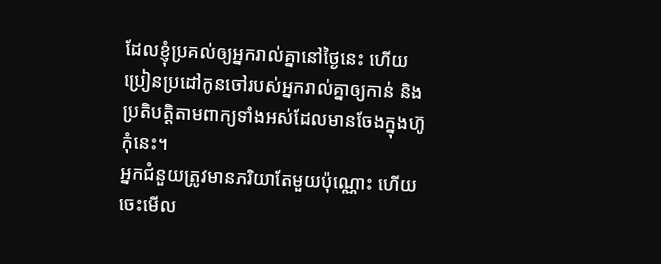ដែលខ្ញុំប្រគល់ឲ្យអ្នករាល់គ្នានៅថ្ងៃនេះ ហើយប្រៀនប្រដៅកូនចៅរបស់អ្នករាល់គ្នាឲ្យកាន់ និងប្រតិបត្តិតាមពាក្យទាំងអស់ដែលមានចែងក្នុងហ៊ូកុំនេះ។
អ្នកជំនួយត្រូវមានភរិយាតែមួយប៉ុណ្ណោះ ហើយចេះមើល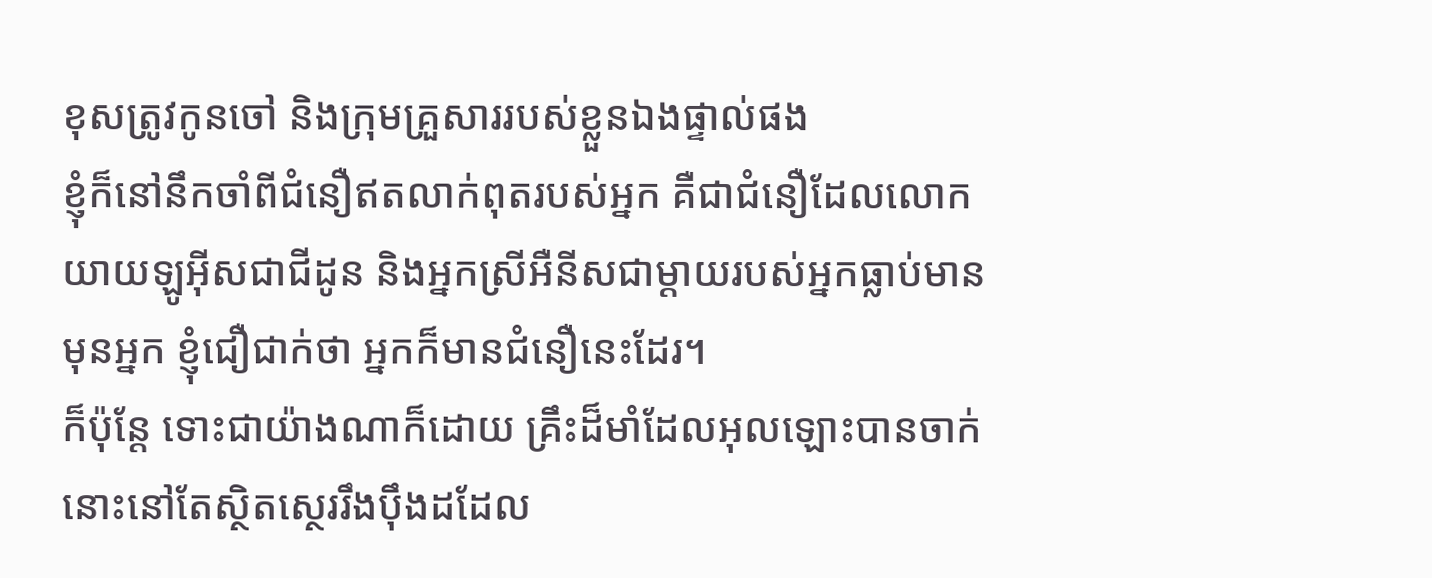ខុសត្រូវកូនចៅ និងក្រុមគ្រួសាររបស់ខ្លួនឯងផ្ទាល់ផង
ខ្ញុំក៏នៅនឹកចាំពីជំនឿឥតលាក់ពុតរបស់អ្នក គឺជាជំនឿដែលលោកយាយឡូអ៊ីសជាជីដូន និងអ្នកស្រីអឺនីសជាម្ដាយរបស់អ្នកធ្លាប់មានមុនអ្នក ខ្ញុំជឿជាក់ថា អ្នកក៏មានជំនឿនេះដែរ។
ក៏ប៉ុន្ដែ ទោះជាយ៉ាងណាក៏ដោយ គ្រឹះដ៏មាំដែលអុលឡោះបានចាក់នោះនៅតែស្ថិតស្ថេររឹងប៉ឹងដដែល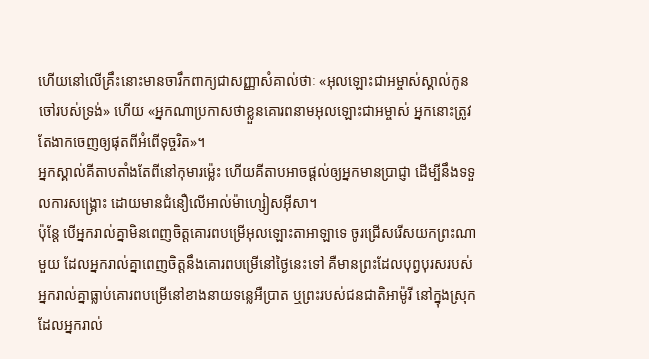ហើយនៅលើគ្រឹះនោះមានចារឹកពាក្យជាសញ្ញាសំគាល់ថាៈ «អុលឡោះជាអម្ចាស់ស្គាល់កូនចៅរបស់ទ្រង់» ហើយ «អ្នកណាប្រកាសថាខ្លួនគោរពនាមអុលឡោះជាអម្ចាស់ អ្នកនោះត្រូវតែងាកចេញឲ្យផុតពីអំពើទុច្ចរិត»។
អ្នកស្គាល់គីតាបតាំងតែពីនៅកុមារម៉្លេះ ហើយគីតាបអាចផ្ដល់ឲ្យអ្នកមានប្រាជ្ញា ដើម្បីនឹងទទួលការសង្គ្រោះ ដោយមានជំនឿលើអាល់ម៉ាហ្សៀសអ៊ីសា។
ប៉ុន្តែ បើអ្នករាល់គ្នាមិនពេញចិត្តគោរពបម្រើអុលឡោះតាអាឡាទេ ចូរជ្រើសរើសយកព្រះណាមួយ ដែលអ្នករាល់គ្នាពេញចិត្តនឹងគោរពបម្រើនៅថ្ងៃនេះទៅ គឺមានព្រះដែលបុព្វបុរសរបស់អ្នករាល់គ្នាធ្លាប់គោរពបម្រើនៅខាងនាយទន្លេអឺប្រាត ឬព្រះរបស់ជនជាតិអាម៉ូរី នៅក្នុងស្រុកដែលអ្នករាល់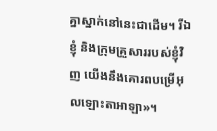គ្នាស្នាក់នៅនេះជាដើម។ រីឯខ្ញុំ និងក្រុមគ្រួសាររបស់ខ្ញុំវិញ យើងនឹងគោរពបម្រើអុលឡោះតាអាឡា»។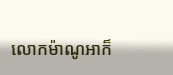លោកម៉ាណូអាក៏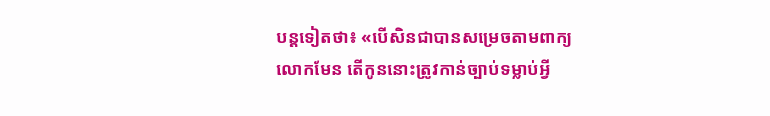បន្តទៀតថា៖ «បើសិនជាបានសម្រេចតាមពាក្យលោកមែន តើកូននោះត្រូវកាន់ច្បាប់ទម្លាប់អ្វី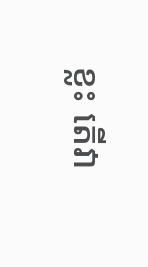ខ្លះ តើវា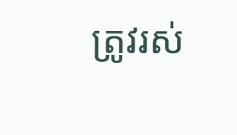ត្រូវរស់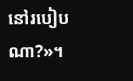នៅរបៀបណា?»។